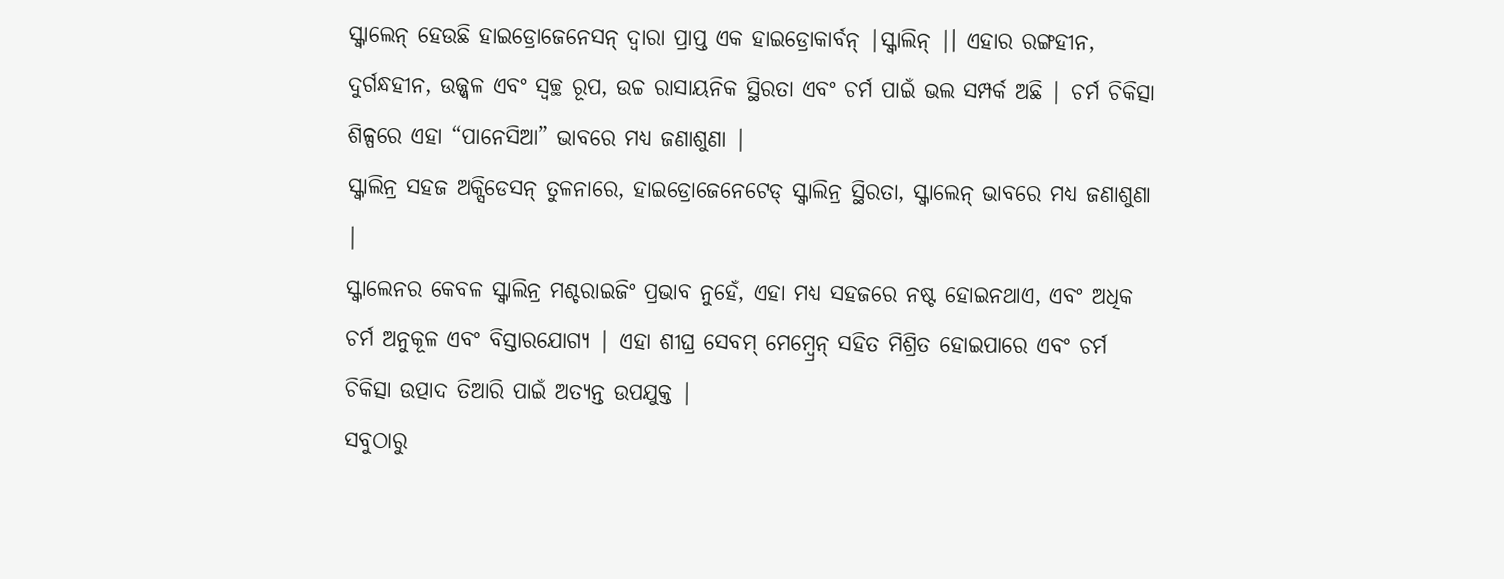ସ୍କ୍ୱାଲେନ୍ ହେଉଛି ହାଇଡ୍ରୋଜେନେସନ୍ ଦ୍ୱାରା ପ୍ରାପ୍ତ ଏକ ହାଇଡ୍ରୋକାର୍ବନ୍ |ସ୍କ୍ୱାଲିନ୍ |। ଏହାର ରଙ୍ଗହୀନ, ଦୁର୍ଗନ୍ଧହୀନ, ଉଜ୍ଜ୍ୱଳ ଏବଂ ସ୍ୱଚ୍ଛ ରୂପ, ଉଚ୍ଚ ରାସାୟନିକ ସ୍ଥିରତା ଏବଂ ଚର୍ମ ପାଇଁ ଭଲ ସମ୍ପର୍କ ଅଛି | ଚର୍ମ ଚିକିତ୍ସା ଶିଳ୍ପରେ ଏହା “ପାନେସିଆ” ଭାବରେ ମଧ୍ୟ ଜଣାଶୁଣା |
ସ୍କ୍ୱାଲିନ୍ର ସହଜ ଅକ୍ସିଡେସନ୍ ତୁଳନାରେ, ହାଇଡ୍ରୋଜେନେଟେଡ୍ ସ୍କ୍ୱାଲିନ୍ର ସ୍ଥିରତା, ସ୍କ୍ୱାଲେନ୍ ଭାବରେ ମଧ୍ୟ ଜଣାଶୁଣା |
ସ୍କ୍ୱାଲେନର କେବଳ ସ୍କ୍ୱାଲିନ୍ର ମଶ୍ଚରାଇଜିଂ ପ୍ରଭାବ ନୁହେଁ, ଏହା ମଧ୍ୟ ସହଜରେ ନଷ୍ଟ ହୋଇନଥାଏ, ଏବଂ ଅଧିକ ଚର୍ମ ଅନୁକୂଳ ଏବଂ ବିସ୍ତାରଯୋଗ୍ୟ | ଏହା ଶୀଘ୍ର ସେବମ୍ ମେମ୍ବ୍ରେନ୍ ସହିତ ମିଶ୍ରିତ ହୋଇପାରେ ଏବଂ ଚର୍ମ ଚିକିତ୍ସା ଉତ୍ପାଦ ତିଆରି ପାଇଁ ଅତ୍ୟନ୍ତ ଉପଯୁକ୍ତ |
ସବୁଠାରୁ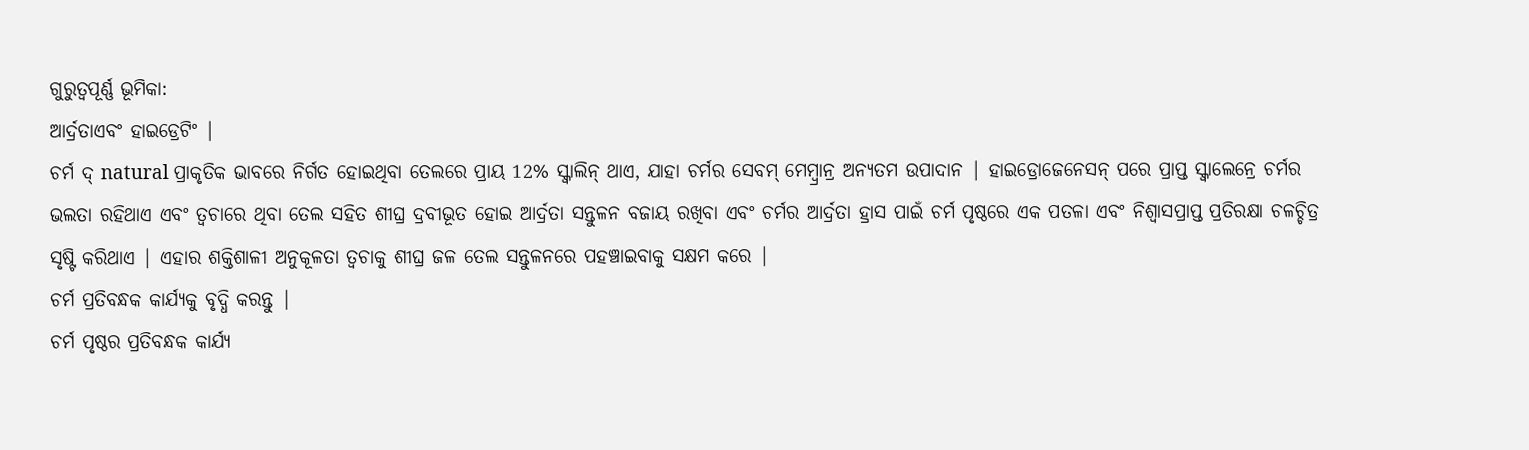ଗୁରୁତ୍ୱପୂର୍ଣ୍ଣ ଭୂମିକା:
ଆର୍ଦ୍ରତାଏବଂ ହାଇଡ୍ରେଟିଂ |
ଚର୍ମ ଦ୍ natural ପ୍ରାକୃତିକ ଭାବରେ ନିର୍ଗତ ହୋଇଥିବା ତେଲରେ ପ୍ରାୟ 12% ସ୍କ୍ୱାଲିନ୍ ଥାଏ, ଯାହା ଚର୍ମର ସେବମ୍ ମେମ୍ବ୍ରାନ୍ର ଅନ୍ୟତମ ଉପାଦାନ | ହାଇଡ୍ରୋଜେନେସନ୍ ପରେ ପ୍ରାପ୍ତ ସ୍କ୍ୱାଲେନ୍ରେ ଚର୍ମର ଭଲତା ରହିଥାଏ ଏବଂ ତ୍ୱଚାରେ ଥିବା ତେଲ ସହିତ ଶୀଘ୍ର ଦ୍ରବୀଭୂତ ହୋଇ ଆର୍ଦ୍ରତା ସନ୍ତୁଳନ ବଜାୟ ରଖିବା ଏବଂ ଚର୍ମର ଆର୍ଦ୍ରତା ହ୍ରାସ ପାଇଁ ଚର୍ମ ପୃଷ୍ଠରେ ଏକ ପତଳା ଏବଂ ନିଶ୍ୱାସପ୍ରାପ୍ତ ପ୍ରତିରକ୍ଷା ଚଳଚ୍ଚିତ୍ର ସୃଷ୍ଟି କରିଥାଏ | ଏହାର ଶକ୍ତିଶାଳୀ ଅନୁକୂଳତା ତ୍ୱଚାକୁ ଶୀଘ୍ର ଜଳ ତେଲ ସନ୍ତୁଳନରେ ପହଞ୍ଚାଇବାକୁ ସକ୍ଷମ କରେ |
ଚର୍ମ ପ୍ରତିବନ୍ଧକ କାର୍ଯ୍ୟକୁ ବୃଦ୍ଧି କରନ୍ତୁ |
ଚର୍ମ ପୃଷ୍ଠର ପ୍ରତିବନ୍ଧକ କାର୍ଯ୍ୟ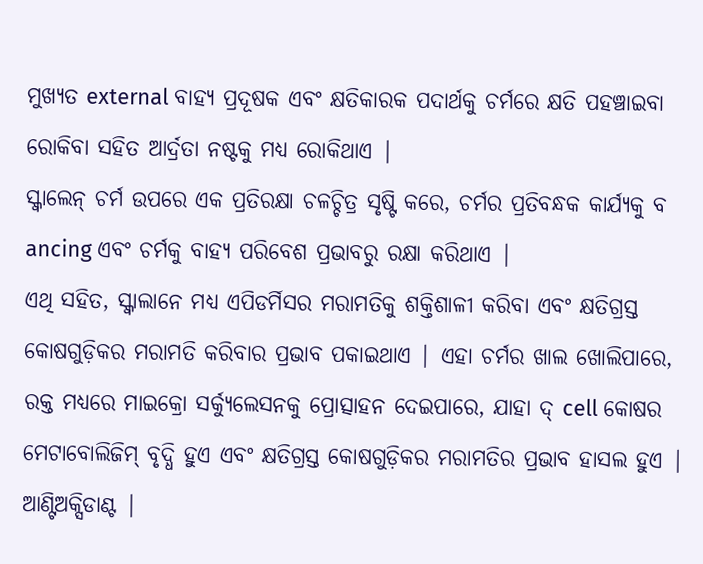ମୁଖ୍ୟତ external ବାହ୍ୟ ପ୍ରଦୂଷକ ଏବଂ କ୍ଷତିକାରକ ପଦାର୍ଥକୁ ଚର୍ମରେ କ୍ଷତି ପହଞ୍ଚାଇବା ରୋକିବା ସହିତ ଆର୍ଦ୍ରତା ନଷ୍ଟକୁ ମଧ୍ୟ ରୋକିଥାଏ |
ସ୍କ୍ୱାଲେନ୍ ଚର୍ମ ଉପରେ ଏକ ପ୍ରତିରକ୍ଷା ଚଳଚ୍ଚିତ୍ର ସୃଷ୍ଟି କରେ, ଚର୍ମର ପ୍ରତିବନ୍ଧକ କାର୍ଯ୍ୟକୁ ବ ancing ଏବଂ ଚର୍ମକୁ ବାହ୍ୟ ପରିବେଶ ପ୍ରଭାବରୁ ରକ୍ଷା କରିଥାଏ |
ଏଥି ସହିତ, ସ୍କ୍ୱାଲାନେ ମଧ୍ୟ ଏପିଡର୍ମିସର ମରାମତିକୁ ଶକ୍ତିଶାଳୀ କରିବା ଏବଂ କ୍ଷତିଗ୍ରସ୍ତ କୋଷଗୁଡ଼ିକର ମରାମତି କରିବାର ପ୍ରଭାବ ପକାଇଥାଏ | ଏହା ଚର୍ମର ଖାଲ ଖୋଲିପାରେ, ରକ୍ତ ମଧ୍ୟରେ ମାଇକ୍ରୋ ସର୍କ୍ୟୁଲେସନକୁ ପ୍ରୋତ୍ସାହନ ଦେଇପାରେ, ଯାହା ଦ୍ cell କୋଷର ମେଟାବୋଲିଜିମ୍ ବୃଦ୍ଧି ହୁଏ ଏବଂ କ୍ଷତିଗ୍ରସ୍ତ କୋଷଗୁଡ଼ିକର ମରାମତିର ପ୍ରଭାବ ହାସଲ ହୁଏ |
ଆଣ୍ଟିଅକ୍ସିଡାଣ୍ଟ |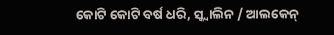କୋଟି କୋଟି ବର୍ଷ ଧରି, ସ୍କ୍ୱାଲିନ / ଆଲକେନ୍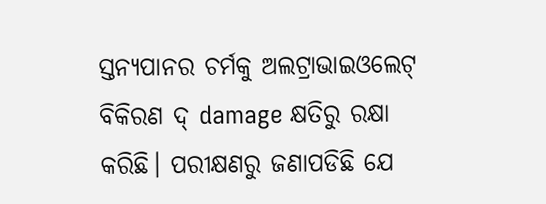ସ୍ତନ୍ୟପାନର ଚର୍ମକୁ ଅଲଟ୍ରାଭାଇଓଲେଟ୍ ବିକିରଣ ଦ୍ damage କ୍ଷତିରୁ ରକ୍ଷା କରିଛି। ପରୀକ୍ଷଣରୁ ଜଣାପଡିଛି ଯେ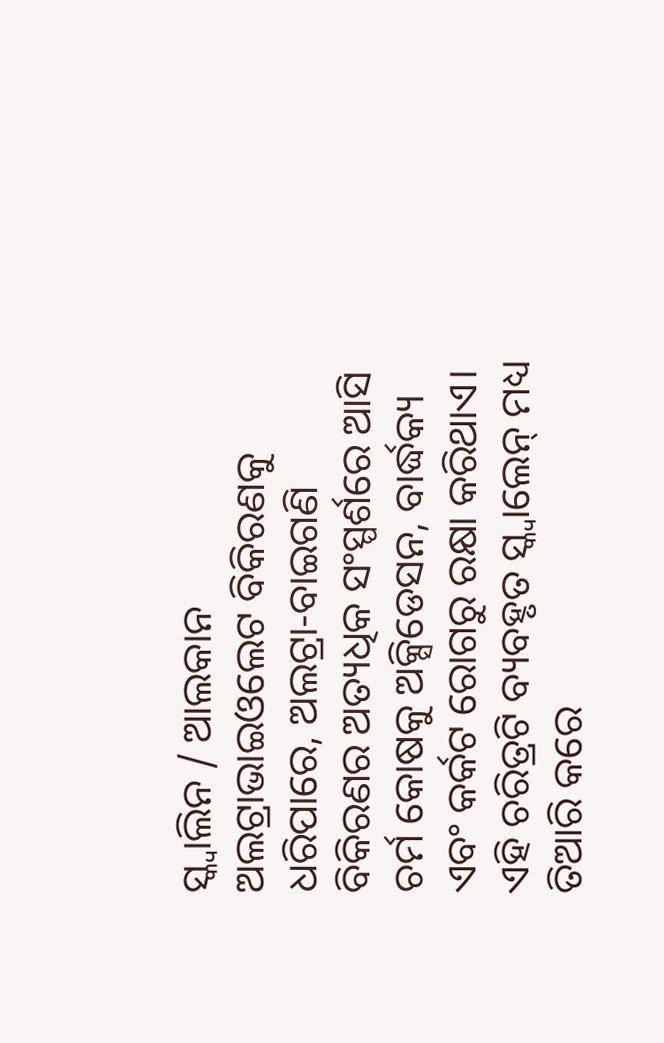ସ୍କ୍ୱାଲିନ / ଆଲକାନ ଅଲଟ୍ରାଭାଇଓଲେଟ ବିକିରଣକୁ ଧରିପାରେ, ଅଲଟ୍ରା-ବାଇଗଣି ବିକିରଣର ଅତ୍ୟଧିକ ସଂସ୍ପର୍ଶରେ ଆସି ଚର୍ମ କୋଷକୁ ଅକ୍ସିଡେସନ, ବାର୍ଦ୍ଧକ୍ୟ ଏବଂ କର୍କଟ ରୋଗରୁ ରକ୍ଷା କରିଥାଏ। ଏହି ଚରିତ୍ରଟି ବ୍ୟବହୃତ ସ୍କ୍ୱାଲେନ୍ ମଧ୍ୟ ତିଆରି କରେ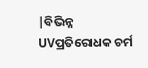|ବିଭିନ୍ନ UVପ୍ରତିରୋଧକ ଚର୍ମ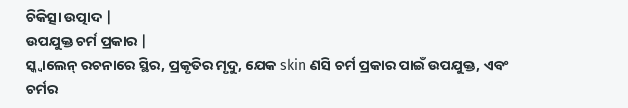ଚିକିତ୍ସା ଉତ୍ପାଦ |
ଉପଯୁକ୍ତ ଚର୍ମ ପ୍ରକାର |
ସ୍କ୍ୱାଲେନ୍ ରଚନାରେ ସ୍ଥିର, ପ୍ରକୃତିର ମୃଦୁ, ଯେକ skin ଣସି ଚର୍ମ ପ୍ରକାର ପାଇଁ ଉପଯୁକ୍ତ, ଏବଂ ଚର୍ମର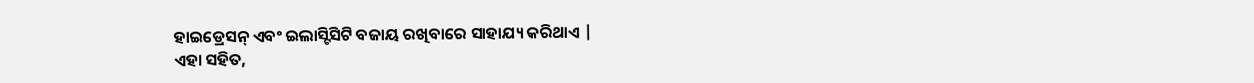ହାଇଡ୍ରେସନ୍ ଏବଂ ଇଲାସ୍ଟିସିଟି ବଜାୟ ରଖିବାରେ ସାହାଯ୍ୟ କରିଥାଏ |
ଏହା ସହିତ,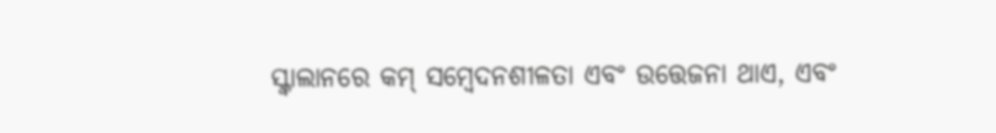ସ୍କ୍ୱାଲାନରେ କମ୍ ସମ୍ବେଦନଶୀଳତା ଏବଂ ଉତ୍ତେଜନା ଥାଏ, ଏବଂ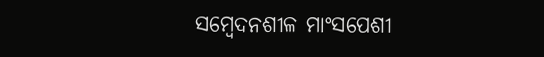ସମ୍ବେଦନଶୀଳ ମାଂସପେଶୀ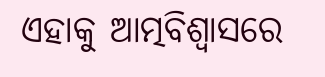ଏହାକୁ ଆତ୍ମବିଶ୍ୱାସରେ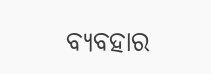ବ୍ୟବହାର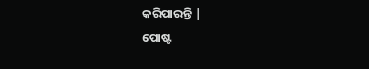କରିପାରନ୍ତି |
ପୋଷ୍ଟ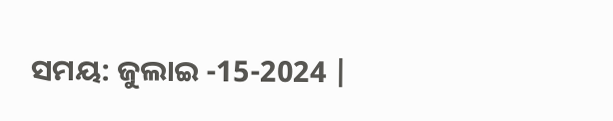ସମୟ: ଜୁଲାଇ -15-2024 |